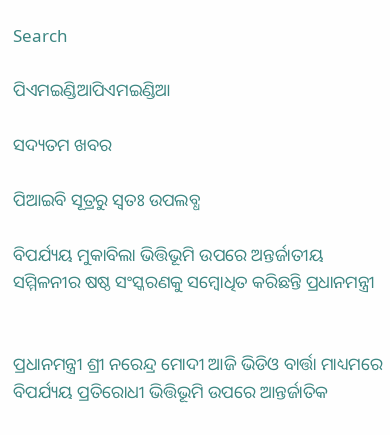Search

ପିଏମଇଣ୍ଡିଆପିଏମଇଣ୍ଡିଆ

ସଦ୍ୟତମ ଖବର

ପିଆଇବି ସୂତ୍ରରୁ ସ୍ବତଃ ଉପଲବ୍ଧ

ବିପର୍ଯ୍ୟୟ ମୁକାବିଲା ଭିତ୍ତିଭୂମି ଉପରେ ଅନ୍ତର୍ଜାତୀୟ ସମ୍ମିଳନୀର ଷଷ୍ଠ ସଂସ୍କରଣକୁ ସମ୍ବୋଧିତ କରିଛନ୍ତି ପ୍ରଧାନମନ୍ତ୍ରୀ


ପ୍ରଧାନମନ୍ତ୍ରୀ ଶ୍ରୀ ନରେନ୍ଦ୍ର ମୋଦୀ ଆଜି ଭିଡିଓ ବାର୍ତ୍ତା ମାଧ୍ୟମରେ ବିପର୍ଯ୍ୟୟ ପ୍ରତିରୋଧୀ ଭିତ୍ତିଭୂମି ଉପରେ ଆନ୍ତର୍ଜାତିକ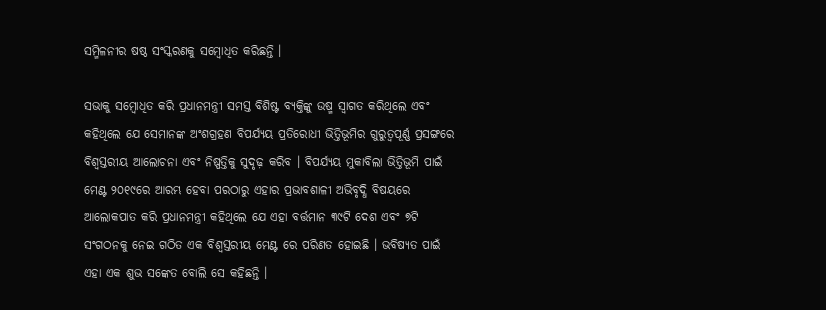ସମ୍ମିଳନୀର ଷଷ୍ଠ ସଂସ୍କରଣକୁ ସମ୍ବୋଧିତ କରିଛନ୍ତି ।

ସଭାକୁ ସମ୍ବୋଧିତ କରି ପ୍ରଧାନମନ୍ତ୍ରୀ ସମସ୍ତ ବିଶିଷ୍ଟ ବ୍ୟକ୍ତିଙ୍କୁ ଉଷ୍ମ ସ୍ୱାଗତ କରିଥିଲେ ଏବଂ କହିଥିଲେ ଯେ ସେମାନଙ୍କ ଅଂଶଗ୍ରହଣ ବିପର୍ଯ୍ୟୟ ପ୍ରତିରୋଧୀ ଭିତ୍ତିଭୂମିର ଗୁରୁତ୍ୱପୂର୍ଣ୍ଣ ପ୍ରସଙ୍ଗରେ ବିଶ୍ୱସ୍ତରୀୟ ଆଲୋଚନା ଏବଂ ନିଷ୍ପତ୍ତିକୁ ସୁଦୃଢ଼ କରିବ । ବିପର୍ଯ୍ୟୟ ମୁକାବିଲା ଭିତ୍ତିଭୂମି ପାଇଁ ମେଣ୍ଟ ୨୦୧୯ରେ ଆରମ୍ଭ ହେବା ପରଠାରୁ ଏହାର ପ୍ରଭାବଶାଳୀ ଅଭିବୃଦ୍ଧି ବିଷୟରେ ଆଲୋକପାତ କରି ପ୍ରଧାନମନ୍ତ୍ରୀ କହିଥିଲେ ଯେ ଏହା ବର୍ତ୍ତମାନ ୩୯ଟି ଦେଶ ଏବଂ ୭ଟି ସଂଗଠନକୁ ନେଇ ଗଠିତ ଏକ ବିଶ୍ୱସ୍ତରୀୟ ମେଣ୍ଟ ରେ ପରିଣତ ହୋଇଛି । ଭବିଷ୍ୟତ ପାଇଁ ଏହା ଏକ ଶୁଭ ସଙ୍କେତ ବୋଲି ସେ କହିଛନ୍ତି ।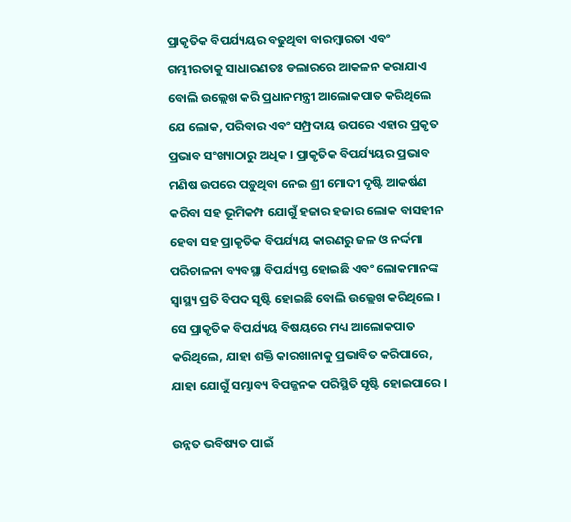ପ୍ରାକୃତିକ ବିପର୍ଯ୍ୟୟର ବଢୁଥିବା ବାରମ୍ବାରତା ଏବଂ ଗମ୍ଭୀରତାକୁ ସାଧାରଣତଃ ଡଲାରରେ ଆକଳନ କରାଯାଏ ବୋଲି ଉଲ୍ଲେଖ କରି ପ୍ରଧାନମନ୍ତ୍ରୀ ଆଲୋକପାତ କରିଥିଲେ ଯେ ଲୋକ, ପରିବାର ଏବଂ ସମ୍ପ୍ରଦାୟ ଉପରେ ଏହାର ପ୍ରକୃତ ପ୍ରଭାବ ସଂଖ୍ୟାଠାରୁ ଅଧିକ । ପ୍ରାକୃତିକ ବିପର୍ଯ୍ୟୟର ପ୍ରଭାବ ମଣିଷ ଉପରେ ପଡ଼ୁଥିବା ନେଇ ଶ୍ରୀ ମୋଦୀ ଦୃଷ୍ଟି ଆକର୍ଷଣ କରିବା ସହ ଭୂମିକମ୍ପ ଯୋଗୁଁ ହଜାର ହଜାର ଲୋକ ବାସହୀନ ହେବା ସହ ପ୍ରାକୃତିକ ବିପର୍ଯ୍ୟୟ କାରଣରୁ ଜଳ ଓ ନର୍ଦ୍ଦମା ପରିଚାଳନା ବ୍ୟବସ୍ଥା ବିପର୍ଯ୍ୟସ୍ତ ହୋଇଛି ଏବଂ ଲୋକମାନଙ୍କ ସ୍ୱାସ୍ଥ୍ୟ ପ୍ରତି ବିପଦ ସୃଷ୍ଟି ହୋଇଛି ବୋଲି ଉଲ୍ଲେଖ କରିଥିଲେ । ସେ ପ୍ରାକୃତିକ ବିପର୍ଯ୍ୟୟ ବିଷୟରେ ମଧ୍ୟ ଆଲୋକପାତ କରିଥିଲେ, ଯାହା ଶକ୍ତି କାରଖାନାକୁ ପ୍ରଭାବିତ କରିପାରେ, ଯାହା ଯୋଗୁଁ ସମ୍ଭାବ୍ୟ ବିପଜ୍ଜନକ ପରିସ୍ଥିତି ସୃଷ୍ଟି ହୋଇପାରେ ।

ଉନ୍ନତ ଭବିଷ୍ୟତ ପାଇଁ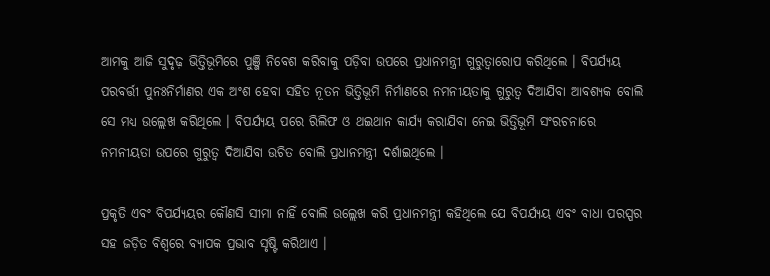ଆମକୁ ଆଜି ସୁଦୃଢ଼ ଭିତ୍ତିଭୂମିରେ ପୁଞ୍ଜି ନିବେଶ କରିବାକୁ ପଡ଼ିବା ଉପରେ ପ୍ରଧାନମନ୍ତ୍ରୀ ଗୁରୁତ୍ୱାରୋପ କରିଥିଲେ । ବିପର୍ଯ୍ୟୟ ପରବର୍ତ୍ତୀ ପୁନଃନିର୍ମାଣର ଏକ ଅଂଶ ହେବା ସହିତ ନୂତନ ଭିତ୍ତିଭୂମି ନିର୍ମାଣରେ ନମନୀୟତାକୁ ଗୁରୁତ୍ୱ ଦିଆଯିବା ଆବଶ୍ୟକ ବୋଲି ସେ ମଧ୍ୟ ଉଲ୍ଲେଖ କରିଥିଲେ । ବିପର୍ଯ୍ୟୟ ପରେ ରିଲିଫ ଓ ଥଇଥାନ କାର୍ଯ୍ୟ କରାଯିବା ନେଇ ଭିତ୍ତିଭୂମି ସଂରଚନାରେ ନମନୀୟତା ଉପରେ ଗୁରୁତ୍ୱ ଦିଆଯିବା ଉଚିତ ବୋଲି ପ୍ରଧାନମନ୍ତ୍ରୀ ଦର୍ଶାଇଥିଲେ ।

ପ୍ରକୃତି ଏବଂ ବିପର୍ଯ୍ୟୟର କୌଣସି ସୀମା ନାହିଁ ବୋଲି ଉଲ୍ଲେଖ କରି ପ୍ରଧାନମନ୍ତ୍ରୀ କହିଥିଲେ ଯେ ବିପର୍ଯ୍ୟୟ ଏବଂ ବାଧା ପରସ୍ପର ସହ ଜଡ଼ିତ ବିଶ୍ୱରେ ବ୍ୟାପକ ପ୍ରଭାବ ସୃଷ୍ଟି କରିଥାଏ ।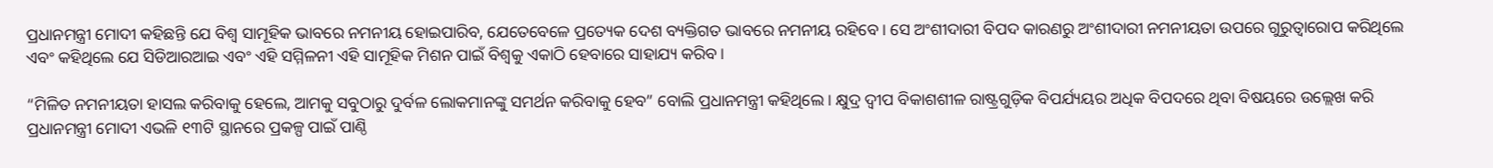ପ୍ରଧାନମନ୍ତ୍ରୀ ମୋଦୀ କହିଛନ୍ତି ଯେ ବିଶ୍ୱ ସାମୂହିକ ଭାବରେ ନମନୀୟ ହୋଇପାରିବ, ଯେତେବେଳେ ପ୍ରତ୍ୟେକ ଦେଶ ବ୍ୟକ୍ତିଗତ ଭାବରେ ନମନୀୟ ରହିବେ । ସେ ଅଂଶୀଦାରୀ ବିପଦ କାରଣରୁ ଅଂଶୀଦାରୀ ନମନୀୟତା ଉପରେ ଗୁରୁତ୍ୱାରୋପ କରିଥିଲେ ଏବଂ କହିଥିଲେ ଯେ ସିଡିଆରଆଇ ଏବଂ ଏହି ସମ୍ମିଳନୀ ଏହି ସାମୂହିକ ମିଶନ ପାଇଁ ବିଶ୍ୱକୁ ଏକାଠି ହେବାରେ ସାହାଯ୍ୟ କରିବ ।

“ମିଳିତ ନମନୀୟତା ହାସଲ କରିବାକୁ ହେଲେ, ଆମକୁ ସବୁଠାରୁ ଦୁର୍ବଳ ଲୋକମାନଙ୍କୁ ସମର୍ଥନ କରିବାକୁ ହେବ” ବୋଲି ପ୍ରଧାନମନ୍ତ୍ରୀ କହିଥିଲେ । କ୍ଷୁଦ୍ର ଦ୍ୱୀପ ବିକାଶଶୀଳ ରାଷ୍ଟ୍ରଗୁଡ଼ିକ ବିପର୍ଯ୍ୟୟର ଅଧିକ ବିପଦରେ ଥିବା ବିଷୟରେ ଉଲ୍ଲେଖ କରି ପ୍ରଧାନମନ୍ତ୍ରୀ ମୋଦୀ ଏଭଳି ୧୩ଟି ସ୍ଥାନରେ ପ୍ରକଳ୍ପ ପାଇଁ ପାଣ୍ଠି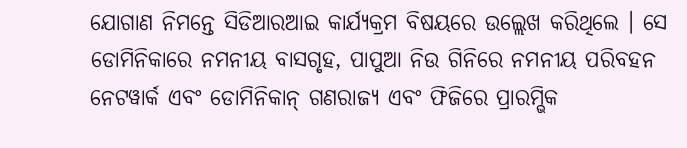ଯୋଗାଣ ନିମନ୍ତେ ସିଡିଆରଆଇ କାର୍ଯ୍ୟକ୍ରମ ବିଷୟରେ ଉଲ୍ଲେଖ କରିଥିଲେ । ସେ ଡୋମିନିକାରେ ନମନୀୟ ବାସଗୃହ, ପାପୁଆ ନିଉ ଗିନିରେ ନମନୀୟ ପରିବହନ ନେଟୱାର୍କ ଏବଂ ଡୋମିନିକାନ୍ ଗଣରାଜ୍ୟ ଏବଂ ଫିଜିରେ ପ୍ରାରମ୍ଭିକ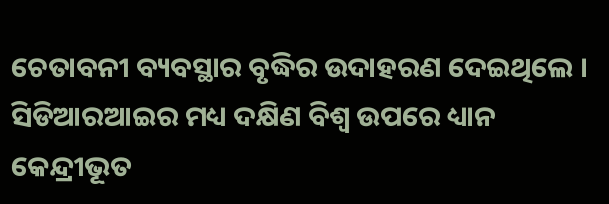ଚେତାବନୀ ବ୍ୟବସ୍ଥାର ବୃଦ୍ଧିର ଉଦାହରଣ ଦେଇଥିଲେ । ସିଡିଆରଆଇର ମଧ୍ୟ ଦକ୍ଷିଣ ବିଶ୍ୱ ଉପରେ ଧ୍ୟାନ କେନ୍ଦ୍ରୀଭୂତ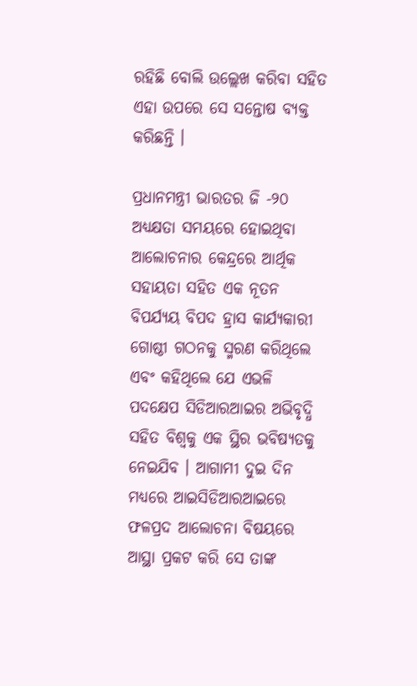ରହିଛି ବୋଲି ଉଲ୍ଲେଖ କରିବା ସହିତ ଏହା ଉପରେ ସେ ସନ୍ତୋଷ ବ୍ୟକ୍ତ କରିଛନ୍ତି ।

ପ୍ରଧାନମନ୍ତ୍ରୀ ଭାରତର ଜି -୨୦ ଅଧ୍ୟକ୍ଷତା ସମୟରେ ହୋଇଥିବା ଆଲୋଚନାର କେନ୍ଦ୍ରରେ ଆର୍ଥିକ ସହାୟତା ସହିତ ଏକ ନୂତନ ବିପର୍ଯ୍ୟୟ ବିପଦ ହ୍ରାସ କାର୍ଯ୍ୟକାରୀ ଗୋଷ୍ଠୀ ଗଠନକୁ ସ୍ମରଣ କରିଥିଲେ ଏବଂ କହିଥିଲେ ଯେ ଏଭଳି ପଦକ୍ଷେପ ସିଡିଆରଆଇର ଅଭିବୃଦ୍ଧି ସହିତ ବିଶ୍ୱକୁ ଏକ ସ୍ଥିର ଭବିଷ୍ୟତକୁ ନେଇଯିବ । ଆଗାମୀ ଦୁଇ ଦିନ ମଧ୍ୟରେ ଆଇସିଡିଆରଆଇରେ ଫଳପ୍ରଦ ଆଲୋଚନା ବିଷୟରେ ଆସ୍ଥା ପ୍ରକଟ କରି ସେ ତାଙ୍କ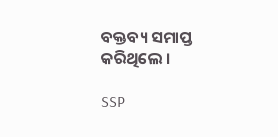ବକ୍ତବ୍ୟ ସମାପ୍ତ କରିଥିଲେ ।

SSP